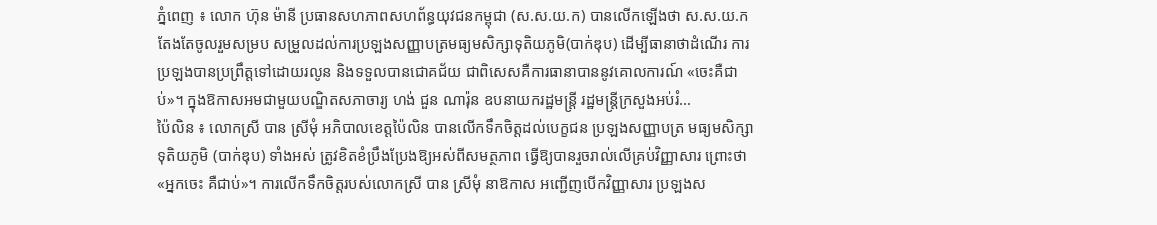ភ្នំពេញ ៖ លោក ហ៊ុន ម៉ានី ប្រធានសហភាពសហព័ន្ធយុវជនកម្ពុជា (ស.ស.យ.ក) បានលើកឡើងថា ស.ស.យ.ក តែងតែចូលរួមសម្រប សម្រួលដល់ការប្រឡងសញ្ញាបត្រមធ្យមសិក្សាទុតិយភូមិ(បាក់ឌុប) ដើម្បីធានាថាដំណើរ ការប្រឡងបានប្រព្រឹត្តទៅដោយរលូន និងទទួលបានជោគជ័យ ជាពិសេសគឺការធានាបាននូវគោលការណ៍ «ចេះគឺជាប់»។ ក្នុងឱកាសអមជាមួយបណ្ឌិតសភាចារ្យ ហង់ ជួន ណារ៉ុន ឧបនាយករដ្ឋមន្រ្តី រដ្ឋមន្រ្តីក្រសួងអប់រំ...
ប៉ៃលិន ៖ លោកស្រី បាន ស្រីមុំ អភិបាលខេត្តប៉ៃលិន បានលើកទឹកចិត្តដល់បេក្ខជន ប្រឡងសញ្ញាបត្រ មធ្យមសិក្សាទុតិយភូមិ (បាក់ឌុប) ទាំងអស់ ត្រូវខិតខំប្រឹងប្រែងឱ្យអស់ពីសមត្ថភាព ធ្វើឱ្យបានរួចរាល់លើគ្រប់វិញ្ញាសារ ព្រោះថា «អ្នកចេះ គឺជាប់»។ ការលើកទឹកចិត្តរបស់លោកស្រី បាន ស្រីមុំ នាឱកាស អញ្ជើញបើកវិញ្ញាសារ ប្រឡងស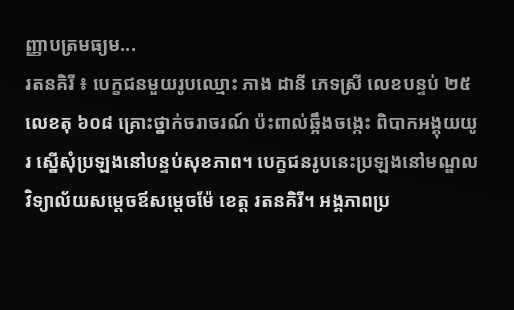ញ្ញាបត្រមធ្យម...
រតនគិរី ៖ បេក្ខជនមួយរូបឈ្មោះ ភាង ដានី ភេទស្រី លេខបន្ទប់ ២៥ លេខតុ ៦០៨ គ្រោះថ្នាក់ចរាចរណ៍ ប៉ះពាល់ឆ្អឹងចង្កេះ ពិបាកអង្គុយយូរ ស្នើសុំប្រឡងនៅបន្ទប់សុខភាព។ បេក្ខជនរូបនេះប្រឡងនៅមណ្ឌលវិទ្យាល័យសម្តេចឪសម្តេចម៉ែ ខេត្ត រតនគិរី។ អង្គភាពប្រ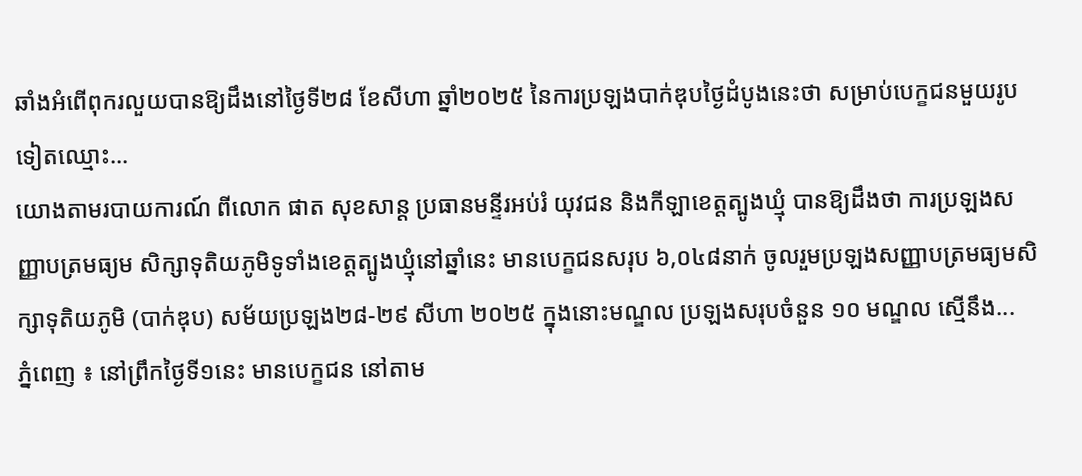ឆាំងអំពើពុករលួយបានឱ្យដឹងនៅថ្ងៃទី២៨ ខែសីហា ឆ្នាំ២០២៥ នៃការប្រឡងបាក់ឌុបថ្ងៃដំបូងនេះថា សម្រាប់បេក្ខជនមួយរូបទៀតឈ្មោះ...
យោងតាមរបាយការណ៍ ពីលោក ផាត សុខសាន្ត ប្រធានមន្ទីរអប់រំ យុវជន និងកីឡាខេត្តត្បូងឃ្មុំ បានឱ្យដឹងថា ការប្រឡងសញ្ញាបត្រមធ្យម សិក្សាទុតិយភូមិទូទាំងខេត្តត្បូងឃ្មុំនៅឆ្នាំនេះ មានបេក្ខជនសរុប ៦,០៤៨នាក់ ចូលរួមប្រឡងសញ្ញាបត្រមធ្យមសិក្សាទុតិយភូមិ (បាក់ឌុប) សម័យប្រឡង២៨-២៩ សីហា ២០២៥ ក្នុងនោះមណ្ឌល ប្រឡងសរុបចំនួន ១០ មណ្ឌល ស្មើនឹង...
ភ្នំពេញ ៖ នៅព្រឹកថ្ងៃទី១នេះ មានបេក្ខជន នៅតាម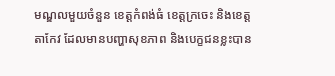មណ្ឌលមួយចំនួន ខេត្តកំពង់ធំ ខេត្តក្រចេះ និងខេត្តតាកែវ ដែលមានបញ្ហាសុខភាព និងបេក្ខជនខ្លះបាន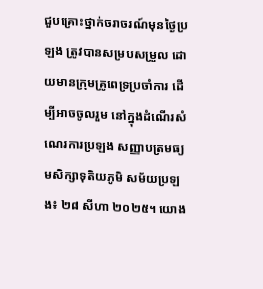ជួបគ្រោះថ្នាក់ចរាចរណ៍មុនថ្ងៃប្រឡង ត្រូវបានសម្របសម្រួល ដោយមានក្រុមគ្រូពេទ្រប្រចាំការ ដើម្បីអាចចូលរួម នៅក្នុងដំណើរសំណេរការប្រឡង សញ្ញាបត្រមធ្យមសិក្សាទុតិយភូមិ សម័យប្រឡង៖ ២៨ សីហា ២០២៥។ យោង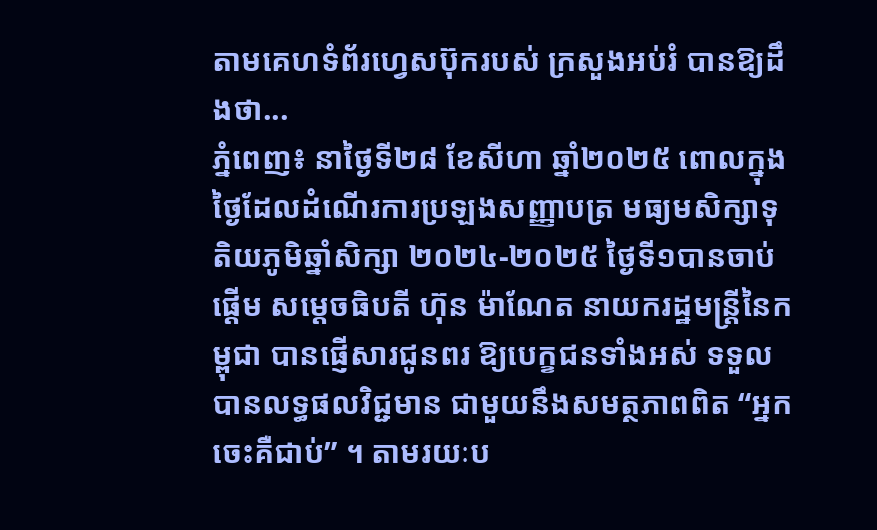តាមគេហទំព័រហ្វេសប៊ុករបស់ ក្រសួងអប់រំ បានឱ្យដឹងថា...
ភ្នំពេញ៖ នាថ្ងៃទី២៨ ខែសីហា ឆ្នាំ២០២៥ ពោលក្នុងថ្ងៃដែលដំណើរការប្រឡងសញ្ញាបត្រ មធ្យមសិក្សាទុតិយភូមិឆ្នាំសិក្សា ២០២៤-២០២៥ ថ្ងៃទី១បានចាប់ផ្តើម សម្តេចធិបតី ហ៊ុន ម៉ាណែត នាយករដ្ឋមន្ត្រីនៃកម្ពុជា បានផ្ញើសារជូនពរ ឱ្យបេក្ខជនទាំងអស់ ទទួលបានលទ្ធផលវិជ្ជមាន ជាមួយនឹងសមត្ថភាពពិត “អ្នកចេះគឺជាប់” ។ តាមរយៈប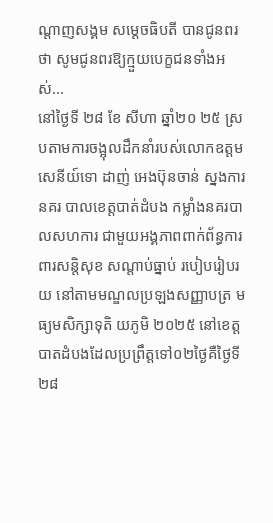ណ្តាញសង្គម សម្តេចធិបតី បានជូនពរថា សូមជូនពរឱ្យក្មួយបេក្ខជនទាំងអស់...
នៅថ្ងៃទី ២៨ ខែ សីហា ឆ្នាំ២០ ២៥ ស្របតាមការចង្អុលដឹកនាំរបស់លោកឧត្តមសេនីយ៍ទោ ដាញ់ អេងប៊ុនចាន់ ស្នងការនគរ បាលខេត្តបាត់ដំបង កម្លាំងនគរបាលសហការ ជាមួយអង្គភាពពាក់ព័ន្ធការពារសន្តិសុខ សណ្តាប់ធ្នាប់ របៀបរៀបរយ នៅតាមមណ្ឌលប្រឡងសញ្ញាបត្រ មធ្យមសិក្សាទុតិ យភូមិ ២០២៥ នៅខេត្តបាតដំបងដែលប្រព្រឹត្តទៅ០២ថ្ងៃគឺថ្ងៃទី ២៨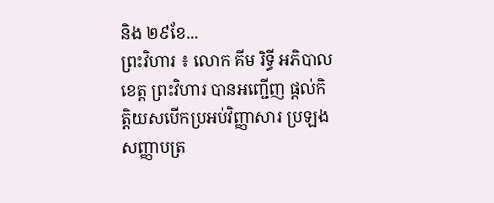និង ២៩ខែ...
ព្រះវិហារ ៖ លោក គីម រិទ្ធី អភិបាលខេត្ត ព្រះវិហារ បានអញ្ជើញ ផ្ដល់កិត្តិយសបើកប្រអប់វិញ្ញាសារ ប្រឡងសញ្ញាបត្រ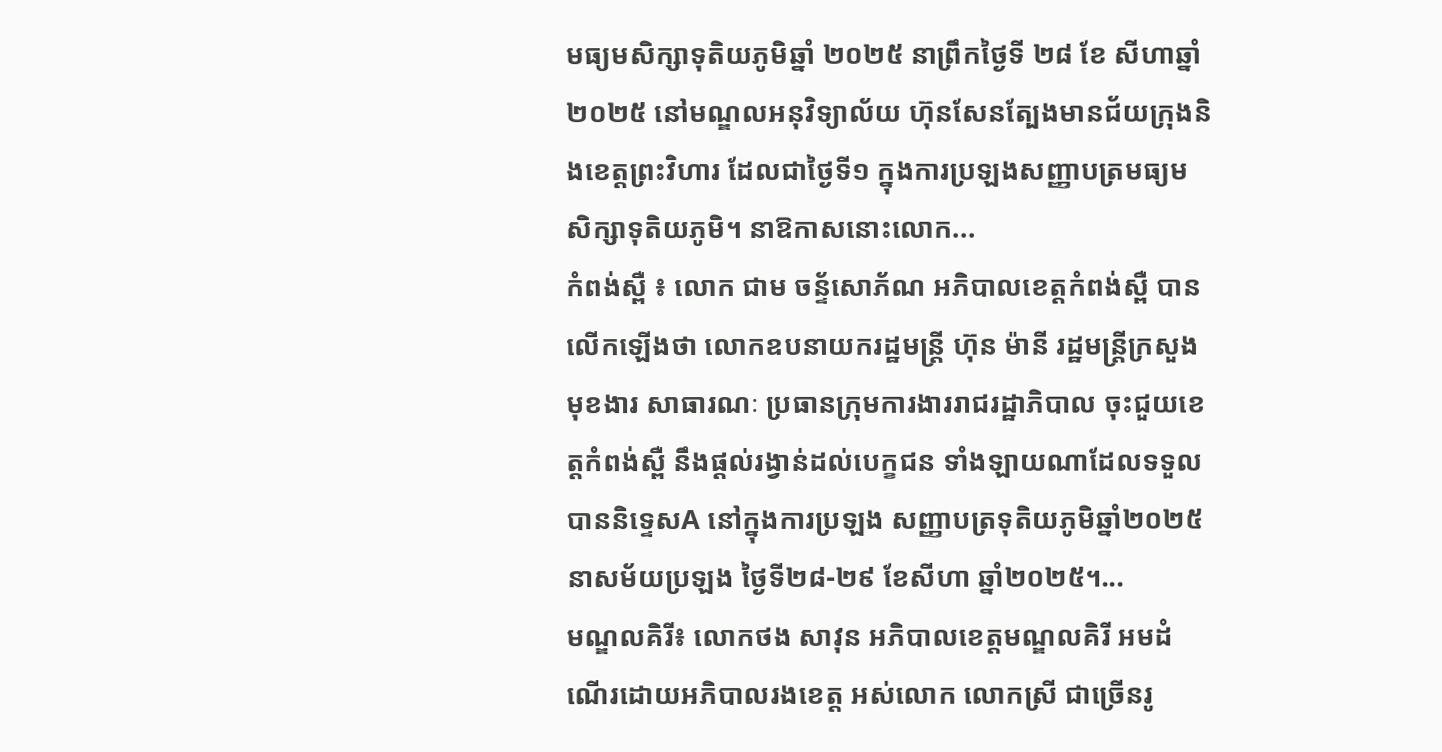មធ្យមសិក្សាទុតិយភូមិឆ្នាំ ២០២៥ នាព្រឹកថ្ងៃទី ២៨ ខែ សីហាឆ្នាំ ២០២៥ នៅមណ្ឌលអនុវិទ្យាល័យ ហ៊ុនសែនត្បែងមានជ័យក្រុងនិងខេត្តព្រះវិហារ ដែលជាថ្ងៃទី១ ក្នុងការប្រឡងសញ្ញាបត្រមធ្យមសិក្សាទុតិយភូមិ។ នាឱកាសនោះលោក...
កំពង់ស្ពឺ ៖ លោក ជាម ចន្ទ័សោភ័ណ អភិបាលខេត្តកំពង់ស្ពឺ បានលើកឡើងថា លោកឧបនាយករដ្ឋមន្ត្រី ហ៊ុន ម៉ានី រដ្ឋមន្ត្រីក្រសួងមុខងារ សាធារណៈ ប្រធានក្រុមការងាររាជរដ្ឋាភិបាល ចុះជួយខេត្តកំពង់ស្ពឺ នឹងផ្តល់រង្វាន់ដល់បេក្ខជន ទាំងឡាយណាដែលទទួលបាននិទ្ទេសA នៅក្នុងការប្រឡង សញ្ញាបត្រទុតិយភូមិឆ្នាំ២០២៥ នាសម័យប្រឡង ថ្ងៃទី២៨-២៩ ខែសីហា ឆ្នាំ២០២៥។...
មណ្ឌលគិរី៖ លោកថង សាវុន អភិបាលខេត្តមណ្ឌលគិរី អមដំណើរដោយអភិបាលរងខេត្ត អស់លោក លោកស្រី ជាច្រើនរូ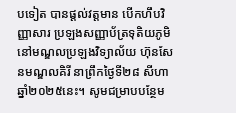បទៀត បានផ្តល់វត្តមាន បើកហឹបវិញ្ញាសារ ប្រឡងសញ្ញាប័ត្រទុតិយភូមិ នៅមណ្ឌលប្រឡងវិទ្យាល័យ ហ៊ុនសែនមណ្ឌលគិរី នាព្រឹកថ្ងៃទី២៨ សីហាឆ្នាំ២០២៥នេះ។ សូមជម្រាបបន្ថែម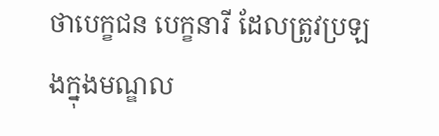ថាបេក្ខជន បេក្ខនារី ដែលត្រូវប្រឡងក្នុងមណ្ឌល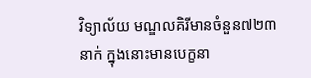វិទ្យាល័យ មណ្ឌលគិរីមានចំនួន៧២៣នាក់ ក្នុងនោះមានបេក្ខនា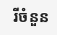រីចំនួន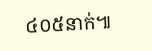៤០៥នាក់៕